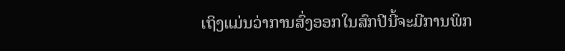ເຖິງແມ່ນວ່າການສົ່ງອອກໃນສົກປີນີ້ຈະມີການພິກ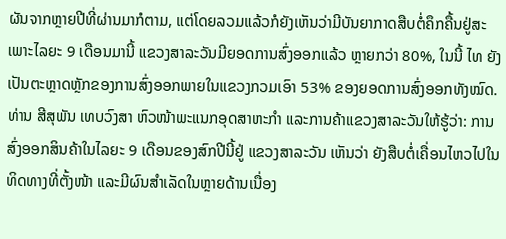ຜັນຈາກຫຼາຍປີທີ່ຜ່ານມາກໍຕາມ, ແຕ່ໂດຍລວມແລ້ວກໍຍັງເຫັນວ່າມີບັນຍາກາດສືບຕໍ່ຄຶກຄື້ນຢູ່ສະເພາະໄລຍະ 9 ເດືອນມານີ້ ແຂວງສາລະວັນມີຍອດການສົ່ງອອກແລ້ວ ຫຼາຍກວ່າ 80%, ໃນນີ້ ໄທ ຍັງເປັນຕະຫຼາດຫຼັກຂອງການສົ່ງອອກພາຍໃນແຂວງກວມເອົາ 53% ຂອງຍອດການສົ່ງອອກທັງໝົດ.
ທ່ານ ສີສຸພັນ ເທບວົງສາ ຫົວໜ້າພະແນກອຸດສາຫະກຳ ແລະການຄ້າແຂວງສາລະວັນໃຫ້ຮູ້ວ່າ: ການສົ່ງອອກສິນຄ້າໃນໄລຍະ 9 ເດືອນຂອງສົກປີນີ້ຢູ່ ແຂວງສາລະວັນ ເຫັນວ່າ ຍັງສືບຕໍ່ເຄື່ອນໄຫວໄປໃນທິດທາງທີ່ຕັ້ງໜ້າ ແລະມີຜົນສຳເລັດໃນຫຼາຍດ້ານເນື່ອງ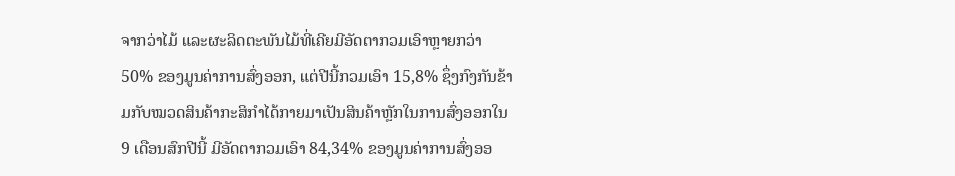ຈາກວ່າໄມ້ ແລະຜະລິດຕະພັນໄມ້ທີ່ເຄີຍມີອັດຕາກວມເອົາຫຼາຍກວ່າ 50% ຂອງມູນຄ່າການສົ່ງອອກ, ແຕ່ປີນີ້ກວມເອົາ 15,8% ຊຶ່ງກົງກັນຂ້າມກັບໝວດສິນຄ້າກະສິກຳໄດ້ກາຍມາເປັນສິນຄ້າຫຼັກໃນການສົ່ງອອກໃນ 9 ເດືອນສົກປີນີ້ ມີອັດຕາກວມເອົາ 84,34% ຂອງມູນຄ່າການສົ່ງອອ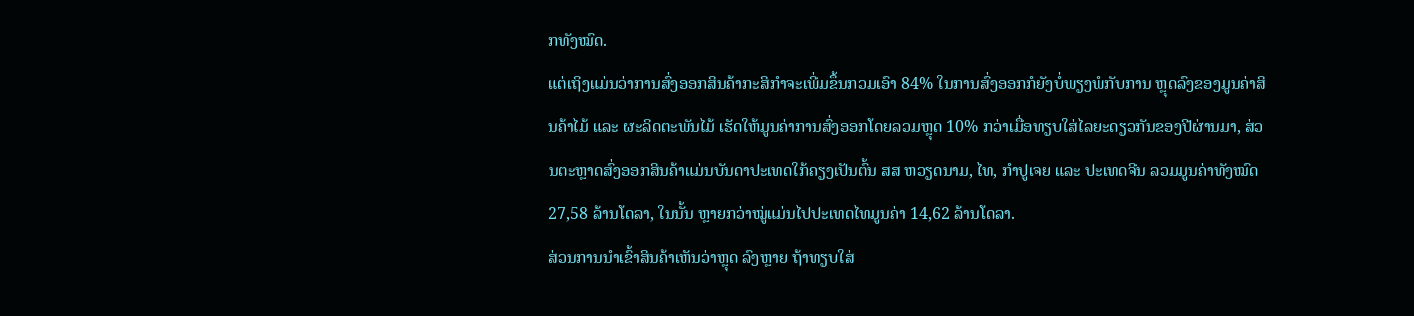ກທັງໝົດ.
ແຕ່ເຖິງແມ່ນວ່າການສົ່ງອອກສິນຄ້າກະສິກຳຈະເພີ່ມຂຶ້ນກວມເອົາ 84% ໃນການສົ່ງອອກກໍຍັງບໍ່ພຽງພໍກັບການ ຫຼຸດລົງຂອງມູນຄ່າສິນຄ້າໄມ້ ແລະ ຜະລິດຕະພັນໄມ້ ເຮັດໃຫ້ມູນຄ່າການສົ່ງອອກໂດຍລວມຫຼຸດ 10% ກວ່າເມື່ອທຽບໃສ່ໄລຍະດຽວກັນຂອງປີຜ່ານມາ, ສ່ວນຕະຫຼາດສົ່ງອອກສິນຄ້າແມ່ນບັນດາປະເທດໃກ້ຄຽງເປັນຕົ້ນ ສສ ຫວຽດນາມ, ໄທ, ກຳປູເຈຍ ແລະ ປະເທດຈີນ ລວມມູນຄ່າທັງໝົດ 27,58 ລ້ານໂດລາ, ໃນນັ້ນ ຫຼາຍກວ່າໝູ່ແມ່ນໄປປະເທດໄທມູນຄ່າ 14,62 ລ້ານໂດລາ.
ສ່ວນການນຳເຂົ້າສິນຄ້າເຫັນວ່າຫຼຸດ ລົງຫຼາຍ ຖ້າທຽບໃສ່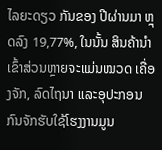ໄລຍະດຽວ ກັນຂອງ ປີຜ່ານມາ ຫຼຸດລົງ 19,77%, ໃນນັ້ນ ສິນຄ້ານຳເຂົ້າສ່ວນຫຼາຍຈະແມ່ນໝວດ ເຄື່ອງຈັກ, ລົດໄຖນາ ແລະອຸປະກອນ ກົນຈັກຮັບໃຊ້ໂຮງງານມູນ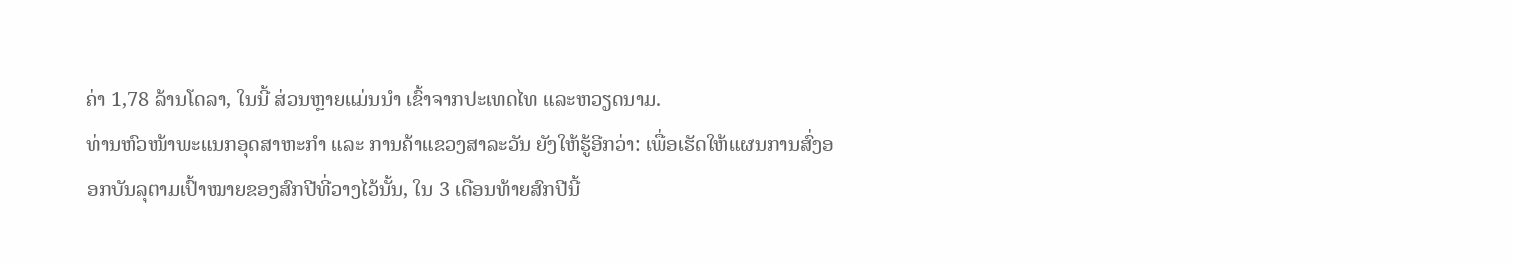ຄ່າ 1,78 ລ້ານໂດລາ, ໃນນີ້ ສ່ວນຫຼາຍແມ່ນນຳ ເຂົ້າຈາກປະເທດໄທ ແລະຫວຽດນາມ.
ທ່ານຫົວໜ້າພະແນກອຸດສາຫະກຳ ແລະ ການຄ້າແຂວງສາລະວັນ ຍັງໃຫ້ຮູ້ອີກວ່າ: ເພື່ອເຮັດໃຫ້ແຜນການສົ່ງອອກບັນລຸຕາມເປົ້າໝາຍຂອງສົກປີທີ່ວາງໄວ້ນັ້ນ, ໃນ 3 ເດືອນທ້າຍສົກປີນີ້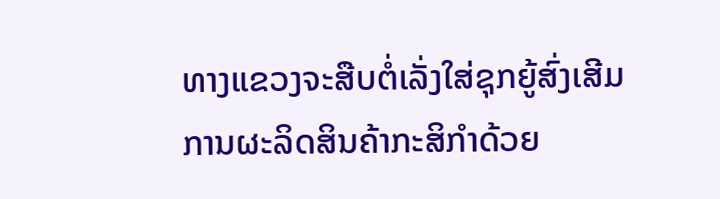ທາງແຂວງຈະສືບຕໍ່ເລັ່ງໃສ່ຊຸກຍູ້ສົ່ງເສີມການຜະລິດສິນຄ້າກະສິກຳດ້ວຍ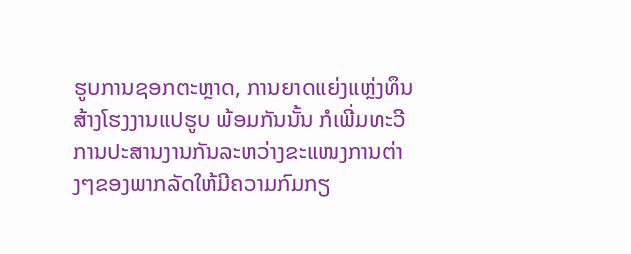ຮູບການຊອກຕະຫຼາດ, ການຍາດແຍ່ງແຫຼ່ງທຶນສ້າງໂຮງງານແປຮູບ ພ້ອມກັນນັ້ນ ກໍເພີ່ມທະວີການປະສານງານກັນລະຫວ່າງຂະແໜງການຕ່າງໆຂອງພາກລັດໃຫ້ມີຄວາມກົມກຽ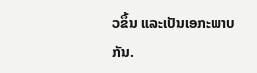ວຂຶ້ນ ແລະເປັນເອກະພາບກັນ.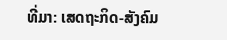ທີ່ມາ: ເສດຖະກິດ-ສັງຄົມ